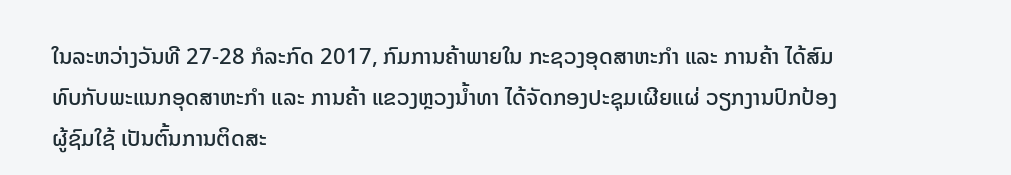ໃນລະຫວ່າງວັນທີ 27-28 ກໍລະກົດ 2017, ກົມການຄ້າພາຍໃນ ກະຊວງອຸດສາຫະກໍາ ແລະ ການຄ້າ ໄດ້ສົມທົບກັບພະແນກອຸດສາຫະກໍາ ແລະ ການຄ້າ ແຂວງຫຼວງນ້ຳທາ ໄດ້ຈັດກອງປະຊຸມເຜີຍແຜ່ ວຽກງານປົກປ້ອງຜູ້ຊົມໃຊ້ ເປັນຕົ້ນການຕິດສະ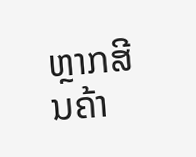ຫຼາກສີນຄ້າ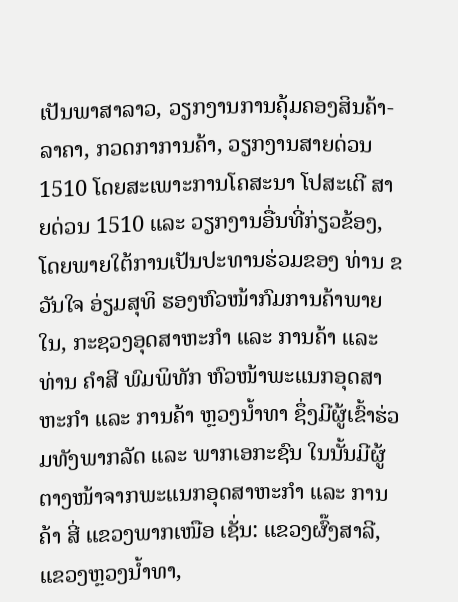ເປັນພາສາລາວ, ວຽກງານການຄຸ້ມຄອງສິນຄ້າ-ລາຄາ, ກວດກາການຄ້າ, ວຽກງານສາຍດ່ວນ 1510 ໂດຍສະເພາະການໂຄສະນາ ໂປສະເຕີ ສາຍດ່ວນ 1510 ແລະ ວຽກງານອື່ນທີ່ກ່ຽວຂ້ອງ, ໂດຍພາຍໃຕ້ການເປັນປະທານຮ່ວມຂອງ ທ່ານ ຂວັນໃຈ ອ່ຽມສຸທິ ຮອງຫົວໜ້າກົມການຄ້າພາຍໃນ, ກະຊວງອຸດສາຫະກຳ ແລະ ການຄ້າ ແລະ ທ່ານ ຄຳສີ ພົມພິທັກ ຫົວໜ້າພະແນກອຸດສາຫະກຳ ແລະ ການຄ້າ ຫຼວງນ້ຳທາ ຊຶ່ງມີຜູ້ເຂົ້າຮ່ວມທັງພາກລັດ ແລະ ພາກເອກະຊົນ ໃນນັ້ນມີຜູ້ຕາງໜ້າຈາກພະແນກອຸດສາຫະກຳ ແລະ ການຄ້າ ສີ່ ແຂວງພາກເໜືອ ເຊັ່ນ: ແຂວງຜົ໊ງສາລີ, ແຂວງຫຼວງນ້ຳທາ,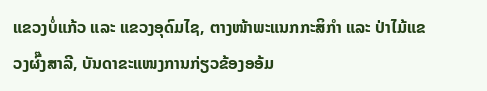ແຂວງບໍ່ແກ້ວ ແລະ ແຂວງອຸດົມໄຊ, ຕາງໜ້າພະແນກກະສິກຳ ແລະ ປ່າໄມ້ແຂວງຜົ໊ງສາລີ, ບັນດາຂະແໜງການກ່ຽວຂ້ອງອອ້ມ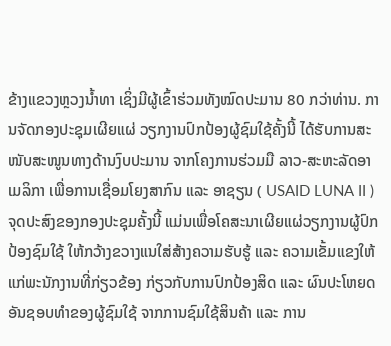ຂ້າງແຂວງຫຼວງນ້ຳທາ ເຊິ່ງມີຜູ້ເຂົ້າຮ່ວມທັງໝົດປະມານ 80 ກວ່າທ່ານ. ການຈັດກອງປະຊຸມເຜີຍແຜ່ ວຽກງານປົກປ້ອງຜູ້ຊົມໃຊ້ຄັ້ງນີ້ ໄດ້ຮັບການສະໜັບສະໜູນທາງດ້ານງົບປະມານ ຈາກໂຄງການຮ່ວມມື ລາວ-ສະຫະລັດອາເມລິກາ ເພື່ອການເຊື່ອມໂຍງສາກົນ ແລະ ອາຊຽນ ( USAID LUNA II )
ຈຸດປະສົງຂອງກອງປະຊຸມຄັ້ງນີ້ ແມ່ນເພື່ອໂຄສະນາເຜີຍແຜ່ວຽກງານຜູ້ປົກປ້ອງຊົມໃຊ້ ໃຫ້ກວ້າງຂວາງແນໃສ່ສ້າງຄວາມຮັບຮູ້ ແລະ ຄວາມເຂັ້ມແຂງໃຫ້ແກ່ພະນັກງານທີ່ກ່ຽວຂ້ອງ ກ່ຽວກັບການປົກປ້ອງສິດ ແລະ ຜົນປະໂຫຍດອັນຊອບທຳຂອງຜູ້ຊົມໃຊ້ ຈາກການຊົມໃຊ້ສິນຄ້າ ແລະ ການ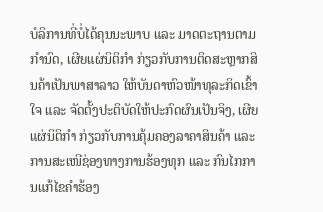ບໍລິການທີ່ບໍ່ໄດ້ຄຸນນະພາບ ແລະ ມາດຕະຖານຕາມກຳນົດ, ເຜີຍແຜ່ນິຕິກຳ ກ່ຽວກັບການຕິດສະຫຼາກສິນຄ້າເປັນພາສາລາວ ໃຫ້ບັນດາຫົວໜ້າທຸລະກິດເຂົ້າໃຈ ແລະ ຈັດຕັ້ງປະຕິບັດໃຫ້ປະກົດຜົນເປັນຈິງ, ເຜີຍແຜ່ນິຕິກຳ ກ່ຽວກັບການຄຸ້ມຄອງລາຄາສິນຄ້າ ແລະ ການສະເໜີຊ່ອງທາງການຮ້ອງທຸກ ແລະ ກົນໄກການແກ້ໄຂຄຳຮ້ອງ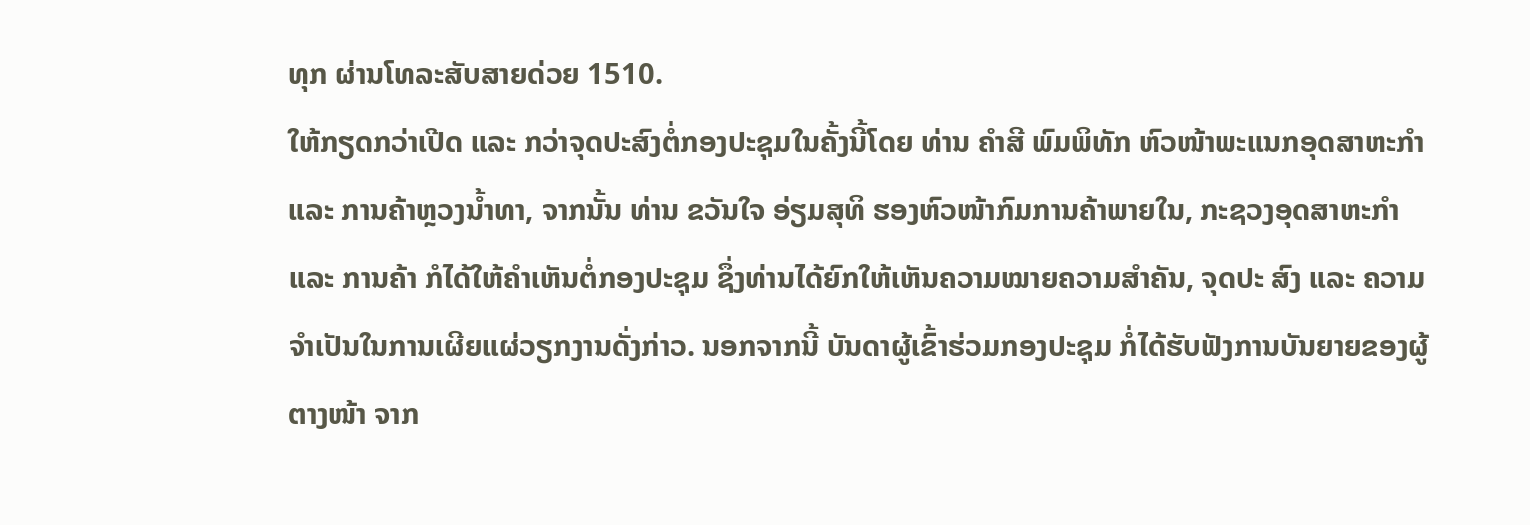ທຸກ ຜ່ານໂທລະສັບສາຍດ່ວຍ 1510.
ໃຫ້ກຽດກວ່າເປີດ ແລະ ກວ່າຈຸດປະສົງຕໍ່ກອງປະຊຸມໃນຄັ້ງນີ້ໂດຍ ທ່ານ ຄຳສີ ພົມພິທັກ ຫົວໜ້າພະແນກອຸດສາຫະກຳ ແລະ ການຄ້າຫຼວງນ້ຳທາ, ຈາກນັ້ນ ທ່ານ ຂວັນໃຈ ອ່ຽມສຸທິ ຮອງຫົວໜ້າກົມການຄ້າພາຍໃນ, ກະຊວງອຸດສາຫະກຳ ແລະ ການຄ້າ ກໍໄດ້ໃຫ້ຄຳເຫັນຕໍ່ກອງປະຊຸມ ຊຶ່ງທ່ານໄດ້ຍົກໃຫ້ເຫັນຄວາມໝາຍຄວາມສຳຄັນ, ຈຸດປະ ສົງ ແລະ ຄວາມຈຳເປັນໃນການເຜີຍແຜ່ວຽກງານດັ່ງກ່າວ. ນອກຈາກນີ້ ບັນດາຜູ້ເຂົ້າຮ່ວມກອງປະຊຸມ ກໍ່ໄດ້ຮັບຟັງການບັນຍາຍຂອງຜູ້ຕາງໜ້າ ຈາກ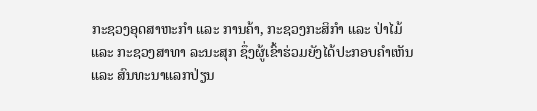ກະຊວງອຸດສາຫະກຳ ແລະ ການຄ້າ, ກະຊວງກະສິກຳ ແລະ ປ່າໄມ້ ແລະ ກະຊວງສາທາ ລະນະສຸກ ຊຶ່ງຜູ້ເຂົ້າຮ່ວມຍັງໄດ້ປະກອບຄຳເຫັນ ແລະ ສົນທະນາແລກປ່ຽນ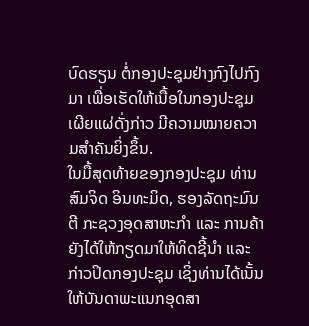ບົດຮຽນ ຕໍ່ກອງປະຊຸມຢ່າງກົງໄປກົງມາ ເພື່ອເຮັດໃຫ້ເນື້ອໃນກອງປະຊຸມເຜີຍແຜ່ດັ່ງກ່າວ ມີຄວາມໝາຍຄວາມສຳຄັນຍິ່ງຂຶ້ນ.
ໃນມື້ສຸດທ້າຍຂອງກອງປະຊຸມ ທ່ານ ສົມຈິດ ອິນທະມິດ, ຮອງລັດຖະມົນຕີ ກະຊວງອຸດສາຫະກຳ ແລະ ການຄ້າ ຍັງໄດ້ໃຫ້ກຽດມາໃຫ້ທິດຊີ້ນຳ ແລະ ກ່າວປິດກອງປະຊຸມ ເຊິ່ງທ່ານໄດ້ເນັ້ນໃຫ້ບັນດາພະແນກອຸດສາ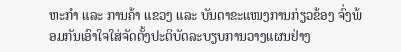ຫະກຳ ແລະ ການຄ້າ ແຂວງ ແລະ ບັນດາຂະແໜງການກ່ຽວຂ້ອງ ຈົ່ງພ້ອມກັນເອົາໃຈໃສ່ຈັດຕັ້ງປະຕິບັດລະບຽບການວາງແຜນຢ່າງ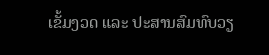ເຂັ້ມງວດ ແລະ ປະສານສົມທົບວຽ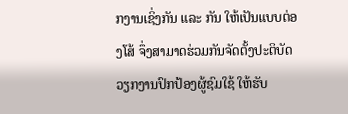ກງານເຊິ່ງກັນ ແລະ ກັນ ໃຫ້ເປັນແບບຕ່ອງໂສ້ ຈຶ່ງສາມາດຮ່ວມກັນຈັດຕັ້ງປະຕິບັດວຽກງານປົກປ້ອງຜູ້ຊົມໃຊ້ ໃຫ້ຮັບ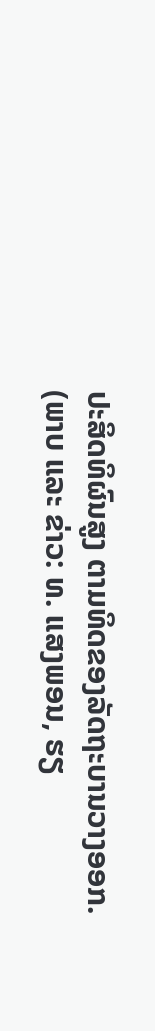ປະສິດທິຜົນສູງ ຕາມທິດຂອງລັດຖະບານວາງອອກ.
(ພາບ ແລະ ຂ່າວ: ທ. ແສງພອນ, ຮຽ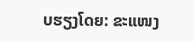ບຮຽງໂດຍ: ຂະແໜງ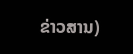ຂ່າວສານ)